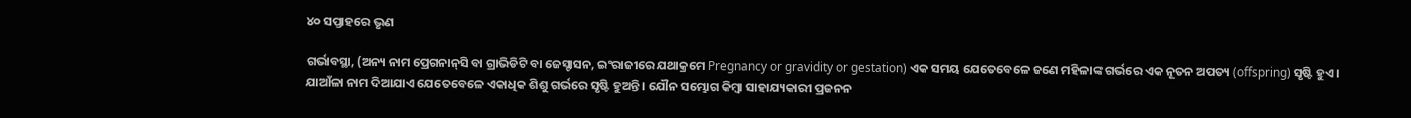୪୦ ସପ୍ତାହରେ ଭୃଣ

ଗର୍ଭାବସ୍ଥା, (ଅନ୍ୟ ନାମ ପ୍ରେଗନାନ୍‌ସି ବା ଗ୍ରାଭିଡିଟି ବା ଜେସ୍ଟାସନ, ଇଂରାଜୀରେ ଯଥାକ୍ରମେ Pregnancy or gravidity or gestation) ଏକ ସମୟ ଯେତେବେଳେ ଜଣେ ମହିଳାଙ୍କ ଗର୍ଭରେ ଏକ ନୂତନ ଅପତ୍ୟ (offspring) ସୃଷ୍ଟି ହୁଏ । ଯାଆଁଳା ନାମ ଦିଆଯାଏ ଯେତେବେଳେ ଏକାଧିକ ଶିଶୁ ଗର୍ଭରେ ସୃଷ୍ଟି ହୁଅନ୍ତି । ଯୌନ ସମ୍ଭୋଗ କିମ୍ବା ସାହାଯ୍ୟକାରୀ ପ୍ରଜନନ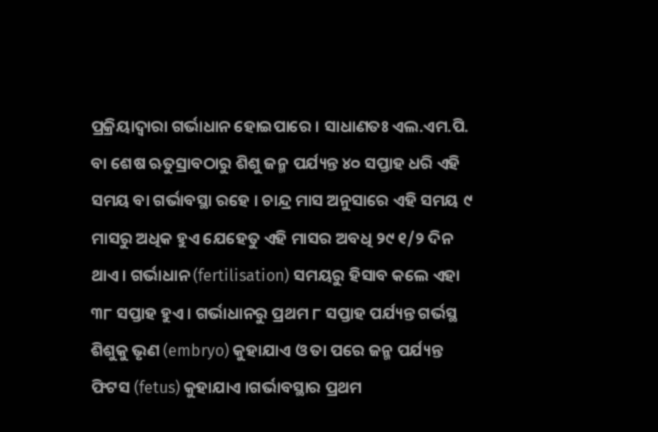ପ୍ରକ୍ରିୟାଦ୍ୱାରା ଗର୍ଭାଧାନ ହୋଇପାରେ । ସାଧାଣତଃ ଏଲ.ଏମ‌.ପି. ବା ଶେଷ ଋତୁସ୍ରାବଠାରୁ ଶିଶୁ ଜନ୍ମ ପର୍ଯ୍ୟନ୍ତ ୪୦ ସପ୍ତାହ ଧରି ଏହି ସମୟ ବା ଗର୍ଭାବସ୍ଥା ରହେ । ଚାନ୍ଦ୍ର ମାସ ଅନୁସାରେ ଏହି ସମୟ ୯ ମାସରୁ ଅଧିକ ହୁଏ ଯେହେତୁ ଏହି ମାସର ଅବଧି ୨୯ ୧/୨ ଦିନ ଥାଏ । ଗର୍ଭାଧାନ (fertilisation) ସମୟରୁ ହିସାବ କଲେ ଏହା ୩୮ ସପ୍ତାହ ହୁଏ । ଗର୍ଭାଧାନରୁ ପ୍ରଥମ ୮ ସପ୍ତାହ ପର୍ଯ୍ୟନ୍ତ ଗର୍ଭସ୍ଥ ଶିଶୁକୁ ଭୃଣ (embryo) କୁହାଯାଏ ଓ ତା ପରେ ଜନ୍ମ ପର୍ଯ୍ୟନ୍ତ ଫିଟସ (fetus) କୁହାଯାଏ ।ଗର୍ଭାବସ୍ଥାର ପ୍ରଥମ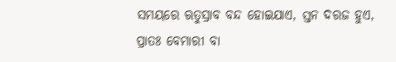ସମୟରେ ଋତୁସ୍ରାବ ବନ୍ଦ ହୋଇଯାଏ, ସ୍ତନ ଦରଜ ହୁଏ, ପ୍ରାତଃ ବେମାରୀ ବା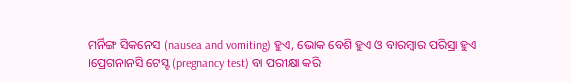ମର୍ନିଙ୍ଗ ସିକନେସ (nausea and vomiting) ହୁଏ, ଭୋକ ବେଶି ହୁଏ ଓ ବାରମ୍ବାର ପରିସ୍ରା ହୁଏ ।ପ୍ରେଗନାନସି ଟେସ୍ଟ (pregnancy test) ବା ପରୀକ୍ଷା କରି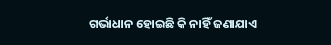ଗର୍ଭାଧାନ ହୋଇଛି କି ନାହିଁ ଜଣାଯାଏ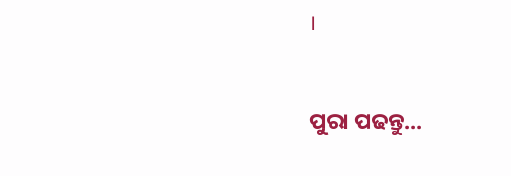।


ପୁରା ପଢନ୍ତୁ...